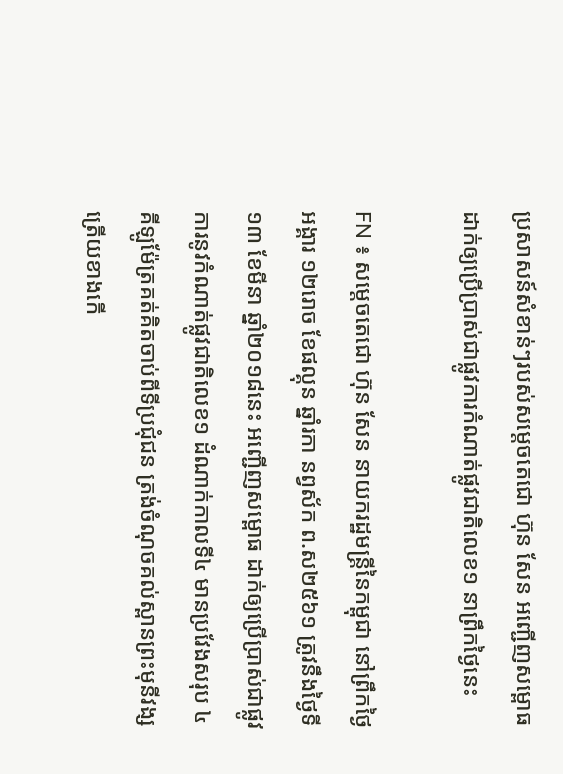ប្រសាសន៍សំខាន់ៗរបស់សម្តេចតេជោ ហ៊ុន សែន អញ្ជើញសម្ពោធដាក់ឲ្យប្រើប្រាស់ជាផ្លូវការកំណាត់ផ្លូវជាតិលេខ១ នាព្រឹកថ្ងៃនេះ

FN ៖ សម្តេចតេជោ ហ៊ុន សែន នាយករដ្ឋមន្ត្រីនៃកម្ពុជា នៅព្រឹកថ្ងៃអង្គារ ១២រោច ខែផល្គុន ឆ្នាំរកា នព្វស័ក ព.ស២៥៦១ ត្រូវនឹងថ្ងៃទី១៣ ខែមីនា ឆ្នាំ២០១៨នេះ អញ្ជើញសម្ពោធ ដាក់ឲ្យប្រើប្រាស់ជាផ្លូវការនូវកំណាត់ផ្លូវជាតិលេខ១ ដំណាក់កាលទី៤ មានប្រវែងសរុប ៤គីឡូម៉ែត្រគត់គិតចាប់ពីទីប្រជុំជន ត្រង់ចំណុចគល់ស្ពានព្រះមុនីវង្ស ត្រើយខាងកើ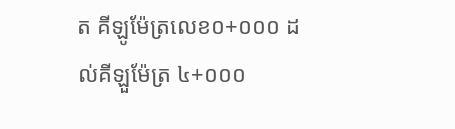ត គីឡូម៉ែត្រលេខ០+០០០ ដល់គីឡួម៉ែត្រ ៤+០០០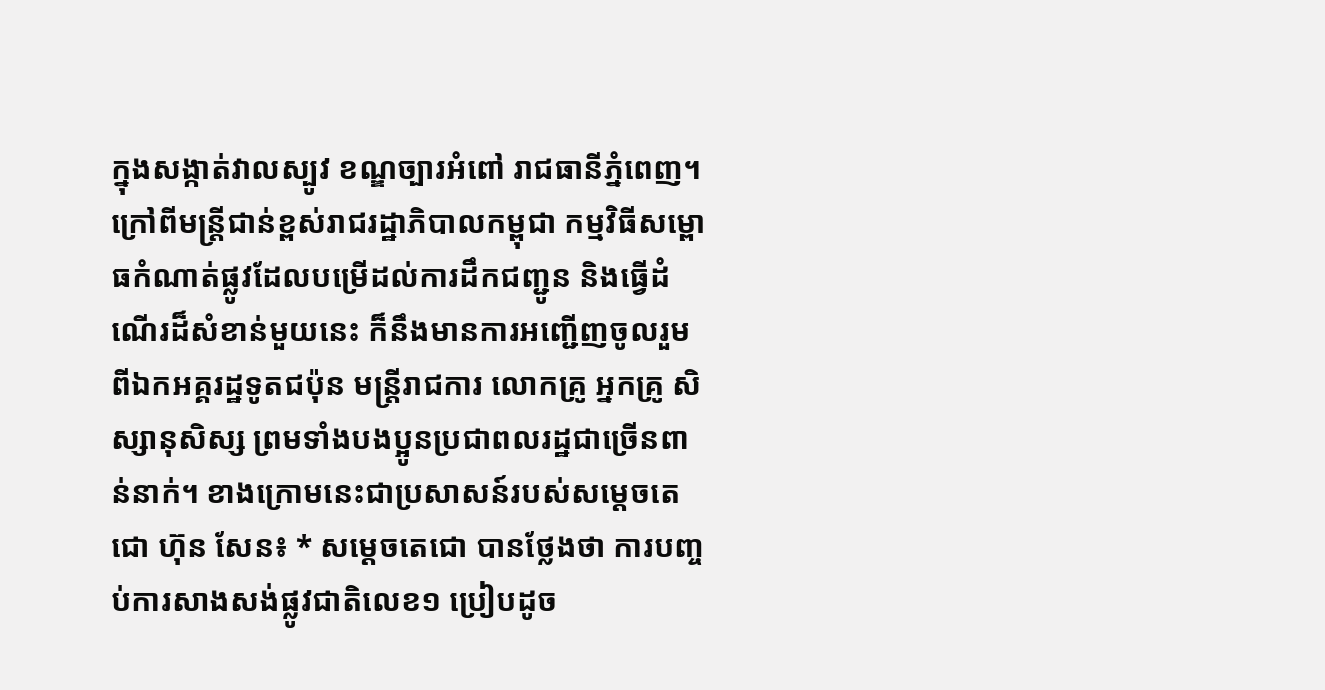ក្នុងសង្កាត់វាលស្បូវ ខណ្ឌច្បារអំពៅ រាជធានីភ្នំពេញ។ ក្រៅពីមន្ត្រីជាន់ខ្ពស់រាជរដ្ឋាភិបាលកម្ពុជា កម្មវិធីសម្ពោធកំណាត់ផ្លូវដែលបម្រើដល់ការដឹកជញ្ជូន និងធ្វើដំណើរដ៏សំខាន់មួយនេះ ក៏នឹងមានការអញ្ជើញចូលរួមពីឯកអគ្គរដ្ឋទូតជប៉ុន មន្ត្រីរាជការ លោកគ្រូ អ្នកគ្រូ សិស្សានុសិស្ស ព្រមទាំងបងប្អូនប្រជាពលរដ្ឋជាច្រើនពាន់នាក់។ ខាងក្រោមនេះជាប្រសាសន៍របស់សម្តេចតេជោ ហ៊ុន សែន៖ * សម្តេចតេជោ បានថ្លែងថា ការបញ្ចប់ការសាងសង់ផ្លូវជាតិលេខ១ ប្រៀបដូច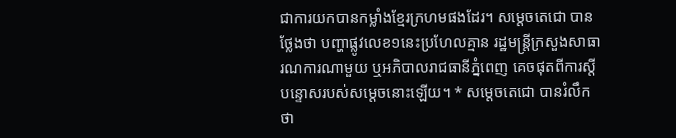ជាការយកបានកម្លាំងខ្មែរក្រហមផងដែរ។ សម្តេចតេជោ បានថ្លែងថា បញ្ហាផ្លូវលេខ១នេះប្រហែលគ្មាន រដ្ឋមន្ត្រីក្រសួងសាធារណការណាមួយ ឬអភិបាលរាជធានីភ្នំពេញ គេចផុតពីការស្តីបន្ទោសរបស់សម្តេចនោះឡើយ។ * សម្តេចតេជោ បានរំលឹកថា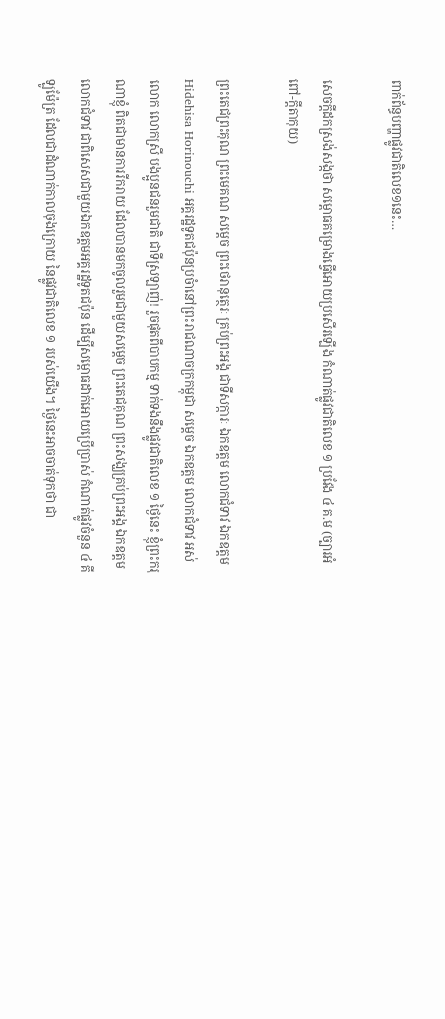ពាក់ព័ន្ធបញ្ហាផ្លូវជាតិលេខ១នេះ…

សេចក្តីដកស្រង់សង្កថា សម្ពោធគម្រោងធ្វើអោយប្រសើរឡើង កំណាត់ផ្លូវជាតិលេខ ១ ប្រវែង ៤ គ.ម (ច្បារអំពៅ-ក្តីតាកុយ)

ព្រះតេជព្រះគុណ ព្រះមេគណ សម្តេច ព្រះថេរានុត្ថេរៈ គ្រប់ព្រះអង្គ ជាទីសក្ការៈ ឯកឧត្តម លោកជំទាវ ឯកឧត្តម Hidehisa Horinouchi អគ្គរដ្ឋទូតជប៉ុនប្រចំានៅព្រះរាជណាចក្រកម្ពុជា សម្តេច ឯកឧត្តម លោកជំទាវ អស់លោក លោកស្រី បងប្អូនជនរួមជាតិ ជាទីស្រឡាញ់! រួចផុតពីបាបកម្ម ទាក់ទងនឹងផ្លូវជាតិលេខ ១ ថ្ងៃនេះ ខ្ញុំព្រះករុណាខ្ញុំ ពិតជាមានការរីករាយ ដែលបានមកចូលរួមជាមួយសម្តេច ព្រះតេជគុណ ព្រះសង្ឃគ្រប់ព្រះអង្គ ឯកឧត្តម លោកជំទាវ ជាពិសេសជាមួយឯកឧត្តមអគ្គរដ្ឋទូតជប៉ុន ដើម្បីសម្ពោធដាក់អោយប្រើប្រាស់ កំណាត់ផ្លូវចំនួន ៤ គីឡូម៉ែត្រ ដែលជាដំណាក់កាលចុងក្រោយ នៃផ្លូវជាតិលេខ ១ របស់យើង។ ថ្ងៃនេះអាចចាត់ទុកថា ជា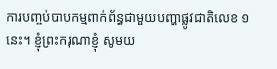ការបញ្ចប់បាបកម្មពាក់ព័ន្ធជាមួយបញ្ហាផ្លូវជាតិលេខ ១ នេះ។ ខ្ញុំព្រះករុណាខ្ញុំ សូមយ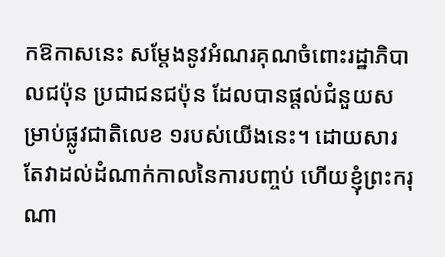កឱកាសនេះ សម្តែងនូវអំណរគុណចំពោះរដ្ឋាភិបាលជប៉ុន ប្រជាជនជប៉ុន ដែលបានផ្តល់ជំនួយសម្រាប់ផ្លូវជាតិលេខ ១របស់យើងនេះ។ ដោយសារតែវាដល់ដំណាក់កាលនៃការបញ្ចប់ ហើយខ្ញុំព្រះករុណា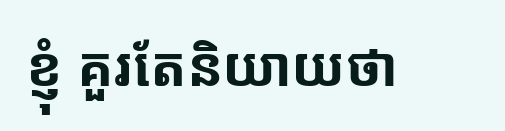ខ្ញុំ គួរតែនិយាយថា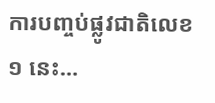ការបញ្ចប់ផ្លូវជាតិលេខ ១ នេះ…